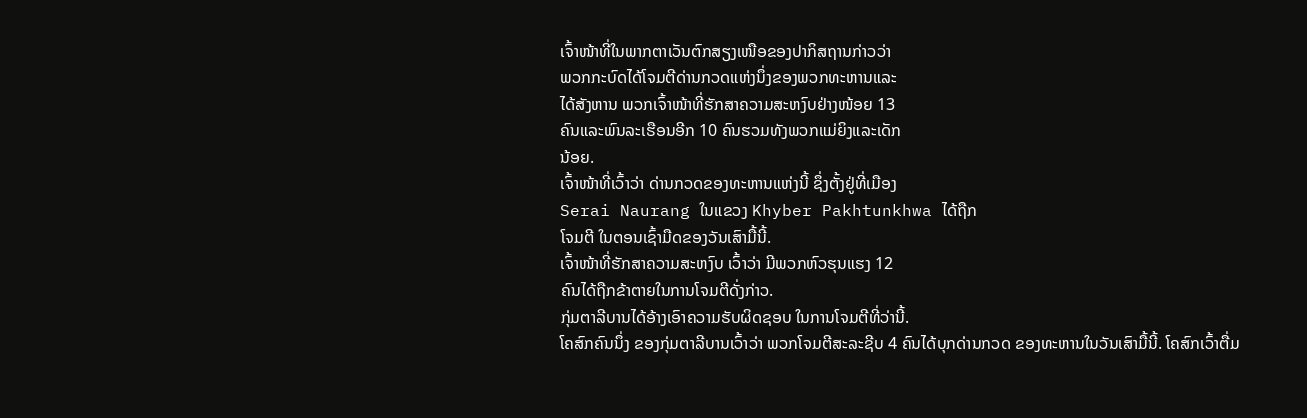ເຈົ້າໜ້າທີ່ໃນພາກຕາເວັນຕົກສຽງເໜືອຂອງປາກິສຖານກ່າວວ່າ
ພວກກະບົດໄດ້ໂຈມຕີດ່ານກວດແຫ່ງນຶ່ງຂອງພວກທະຫານແລະ
ໄດ້ສັງຫານ ພວກເຈົ້າໜ້າທີ່ຮັກສາຄວາມສະຫງົບຢ່າງໜ້ອຍ 13
ຄົນແລະພົນລະເຮືອນອີກ 10 ຄົນຮວມທັງພວກແມ່ຍິງແລະເດັກ
ນ້ອຍ.
ເຈົ້າໜ້າທີ່ເວົ້າວ່າ ດ່ານກວດຂອງທະຫານແຫ່ງນີ້ ຊຶ່ງຕັ້ງຢູ່ທີ່ເມືອງ
Serai Naurang ໃນແຂວງ Khyber Pakhtunkhwa ໄດ້ຖືກ
ໂຈມຕີ ໃນຕອນເຊົ້າມືດຂອງວັນເສົາມື້ນີ້.
ເຈົ້າໜ້າທີ່ຮັກສາຄວາມສະຫງົບ ເວົ້າວ່າ ມີພວກຫົວຮຸນແຮງ 12
ຄົນໄດ້ຖືກຂ້າຕາຍໃນການໂຈມຕີດັ່ງກ່າວ.
ກຸ່ມຕາລີບານໄດ້ອ້າງເອົາຄວາມຮັບຜິດຊອບ ໃນການໂຈມຕີທີ່ວ່ານີ້.
ໂຄສົກຄົນນຶ່ງ ຂອງກຸ່ມຕາລີບານເວົ້າວ່າ ພວກໂຈມຕີສະລະຊີບ 4 ຄົນໄດ້ບຸກດ່ານກວດ ຂອງທະຫານໃນວັນເສົາມື້ນີ້. ໂຄສົກເວົ້າຕື່ມ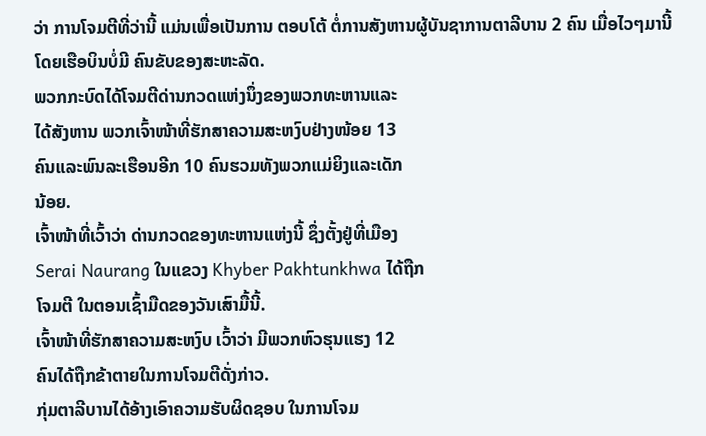ວ່າ ການໂຈມຕີທີ່ວ່ານີ້ ແມ່ນເພື່ອເປັນການ ຕອບໂຕ້ ຕໍ່ການສັງຫານຜູ້ບັນຊາການຕາລີບານ 2 ຄົນ ເມື່ອໄວໆມານີ້ໂດຍເຮືອບິນບໍ່ມີ ຄົນຂັບຂອງສະຫະລັດ.
ພວກກະບົດໄດ້ໂຈມຕີດ່ານກວດແຫ່ງນຶ່ງຂອງພວກທະຫານແລະ
ໄດ້ສັງຫານ ພວກເຈົ້າໜ້າທີ່ຮັກສາຄວາມສະຫງົບຢ່າງໜ້ອຍ 13
ຄົນແລະພົນລະເຮືອນອີກ 10 ຄົນຮວມທັງພວກແມ່ຍິງແລະເດັກ
ນ້ອຍ.
ເຈົ້າໜ້າທີ່ເວົ້າວ່າ ດ່ານກວດຂອງທະຫານແຫ່ງນີ້ ຊຶ່ງຕັ້ງຢູ່ທີ່ເມືອງ
Serai Naurang ໃນແຂວງ Khyber Pakhtunkhwa ໄດ້ຖືກ
ໂຈມຕີ ໃນຕອນເຊົ້າມືດຂອງວັນເສົາມື້ນີ້.
ເຈົ້າໜ້າທີ່ຮັກສາຄວາມສະຫງົບ ເວົ້າວ່າ ມີພວກຫົວຮຸນແຮງ 12
ຄົນໄດ້ຖືກຂ້າຕາຍໃນການໂຈມຕີດັ່ງກ່າວ.
ກຸ່ມຕາລີບານໄດ້ອ້າງເອົາຄວາມຮັບຜິດຊອບ ໃນການໂຈມ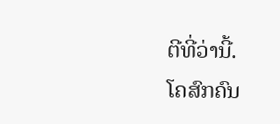ຕີທີ່ວ່ານີ້.
ໂຄສົກຄົນ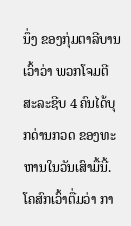ນຶ່ງ ຂອງກຸ່ມຕາລີບານເວົ້າວ່າ ພວກໂຈມຕີສະລະຊີບ 4 ຄົນໄດ້ບຸກດ່ານກວດ ຂອງທະຫານໃນວັນເສົາມື້ນີ້. ໂຄສົກເວົ້າຕື່ມວ່າ ກາ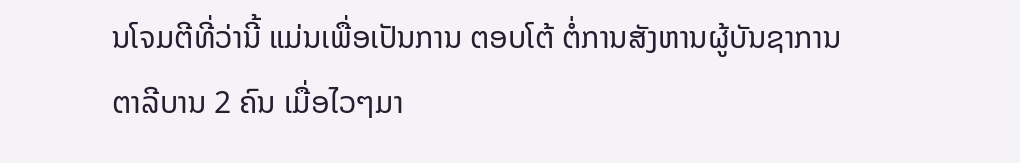ນໂຈມຕີທີ່ວ່ານີ້ ແມ່ນເພື່ອເປັນການ ຕອບໂຕ້ ຕໍ່ການສັງຫານຜູ້ບັນຊາການຕາລີບານ 2 ຄົນ ເມື່ອໄວໆມາ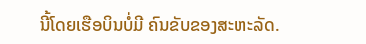ນີ້ໂດຍເຮືອບິນບໍ່ມີ ຄົນຂັບຂອງສະຫະລັດ.